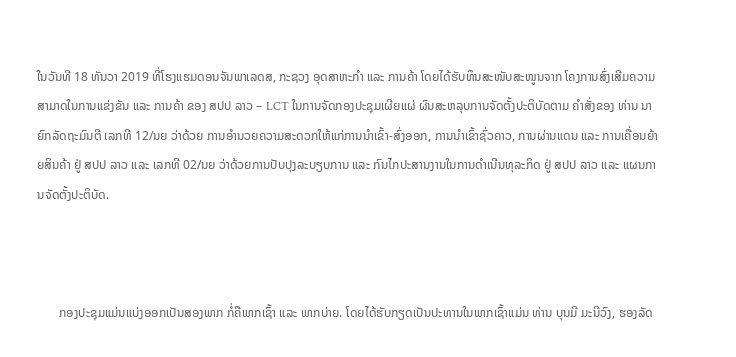ໃນວັນທີ 18 ທັນວາ 2019 ທີ່ໂຮງແຮມດອນຈັນພາເລດສ, ກະຊວງ ອຸດສາຫະກໍາ ແລະ ການຄ້າ ໂດຍໄດ້ຮັບທຶນສະໜັບສະໜູນຈາກ ໂຄງການສົ່ງເສີມຄວາມສາມາດໃນການແຂ່ງຂັນ ແລະ ການຄ້າ ຂອງ ສປປ ລາວ – LCT ໃນການຈັດກອງປະຊຸມເຜີຍແຜ່ ຜົນສະຫລຸບການຈັດຕັ້ງປະຕິບັດຕາມ ຄໍາສັ່ງຂອງ ທ່ານ ນາຍົກລັດຖະມົນຕີ ເລກທີ 12/ນຍ ວ່າດ້ວຍ ການອຳນວຍຄວາມສະດວກໃຫ້ແກ່ການນຳເຂົ້າ-ສົ່ງອອກ, ການນໍາເຂົ້າຊົ່ວຄາວ, ການຜ່ານແດນ ແລະ ການເຄື່ອນຍ້າຍສິນຄ້າ ຢູ່ ສປປ ລາວ ແລະ ເລກທີ 02/ນຍ ວ່າດ້ວຍການປັບປຸງລະບຽບການ ແລະ ກົນໄກປະສານງານໃນການດໍາເນີນທຸລະກິດ ຢູ່ ສປປ ລາວ ແລະ ແຜນການຈັດຕັ້ງປະຕິບັດ.



       ກອງປະຊຸມແມ່ນແບ່ງອອກເປັນສອງພາກ ກໍ່ຄືພາກເຊົ້າ ແລະ ພາກບ່າຍ. ໂດຍໄດ້ຮັບກຽດເປັນປະທານໃນພາກເຊົ້າແມ່ນ ທ່ານ ບຸນມີ ມະນີວົງ, ຮອງລັດ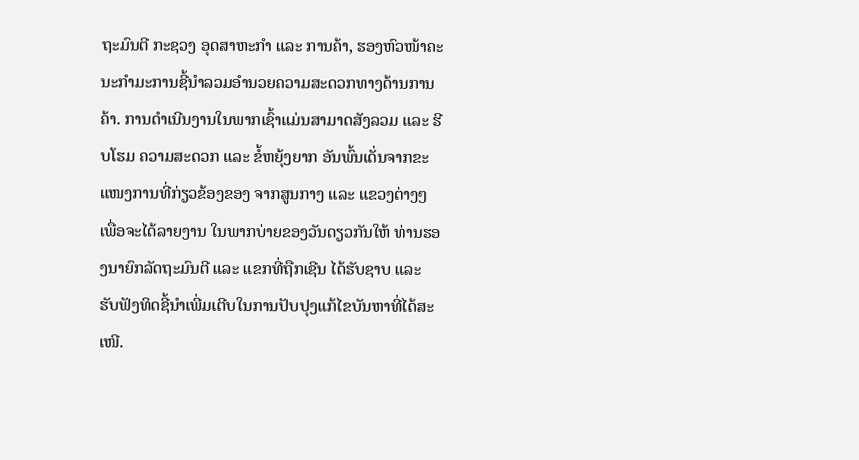ຖະມົນຕີ ກະຊວງ ອຸດສາຫະກໍາ ແລະ ການຄ້າ, ຮອງຫົວໜ້າຄະນະກໍາມະການຊີ້ນໍາລວມອໍານວຍຄວາມສະດວກທາງດ້ານການຄ້າ. ການດໍາເນີນງານໃນພາກເຊົ້າແມ່ນສາມາດສັງລວມ ແລະ ຮີບໂຮມ ຄວາມສະດວກ ແລະ ຂໍ້ຫຍຸ້ງຍາກ ອັນພົ້ນເດັ່ນຈາກຂະແໜງການທີ່ກ່ຽວຂ້ອງຂອງ ຈາກສູນກາງ ແລະ ແຂວງຕ່າງໆ ເພື່ອຈະໄດ້ລາຍງານ ໃນພາກບ່າຍຂອງວັນດຽວກັນໃຫ້ ທ່ານຮອງນາຍົກລັດຖະມົນຕີ ແລະ ແຂກທີ່ຖືກເຊີນ ໄດ້ຮັບຊາບ ແລະ ຮັບຟັງທິດຊີ້ນໍາເພີ່ມເຕີບໃນການປັບປຸງແກ້ໄຂບັນຫາທີ່ໄດ້ສະເໜີ.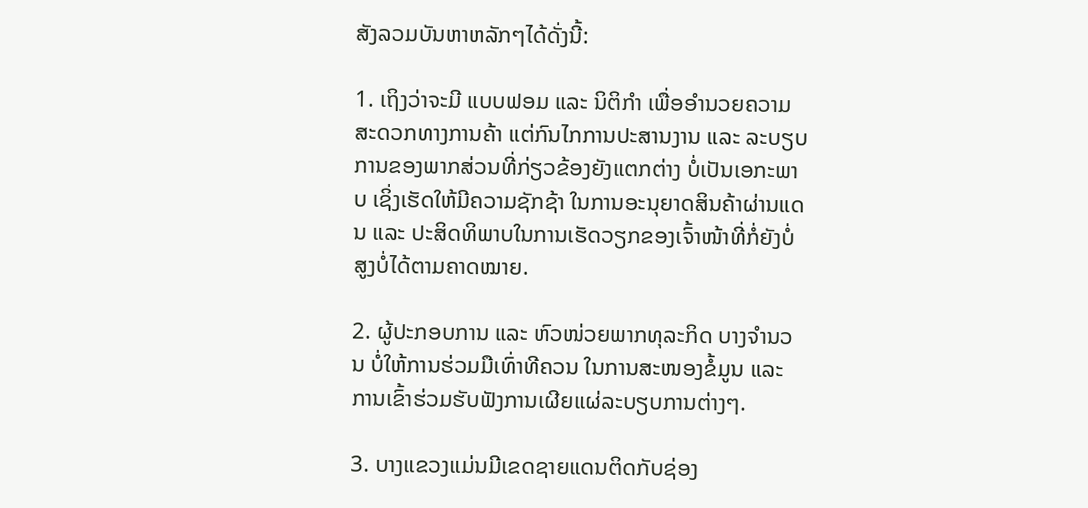ສັງລວມບັນຫາຫລັກໆໄດ້ດັ່ງນີ້:

1. ເຖິງວ່າຈະມີ ແບບຟອມ ແລະ ນິຕິກໍາ ເພື່ອອໍານວຍຄວາມສະດວກທາງການຄ້າ ແຕ່ກົນໄກການປະສານງານ ແລະ ລະບຽບການຂອງພາກສ່ວນທີ່ກ່ຽວຂ້ອງຍັງແຕກຕ່າງ ບໍ່ເປັນເອກະພາບ ເຊິ່ງເຮັດໃຫ້ມີຄວາມຊັກຊ້າ ໃນການອະນຸຍາດສິນຄ້າຜ່ານແດນ ແລະ ປະສິດທິພາບໃນການເຮັດວຽກຂອງເຈົ້າໜ້າທີ່ກໍ່ຍັງບໍ່ສູງບໍ່ໄດ້ຕາມຄາດໝາຍ.

2. ຜູ້ປະກອບການ ແລະ ຫົວໜ່ວຍພາກທຸລະກິດ ບາງຈໍານວນ ບໍ່ໃຫ້ການຮ່ວມມືເທົ່າທີຄວນ ໃນການສະໜອງຂໍ້ມູນ ແລະ ການເຂົ້າຮ່ວມຮັບຟັງການເຜີຍແຜ່ລະບຽບການຕ່າງໆ.

3. ບາງແຂວງແມ່ນມີເຂດຊາຍແດນຕິດກັບຊ່ອງ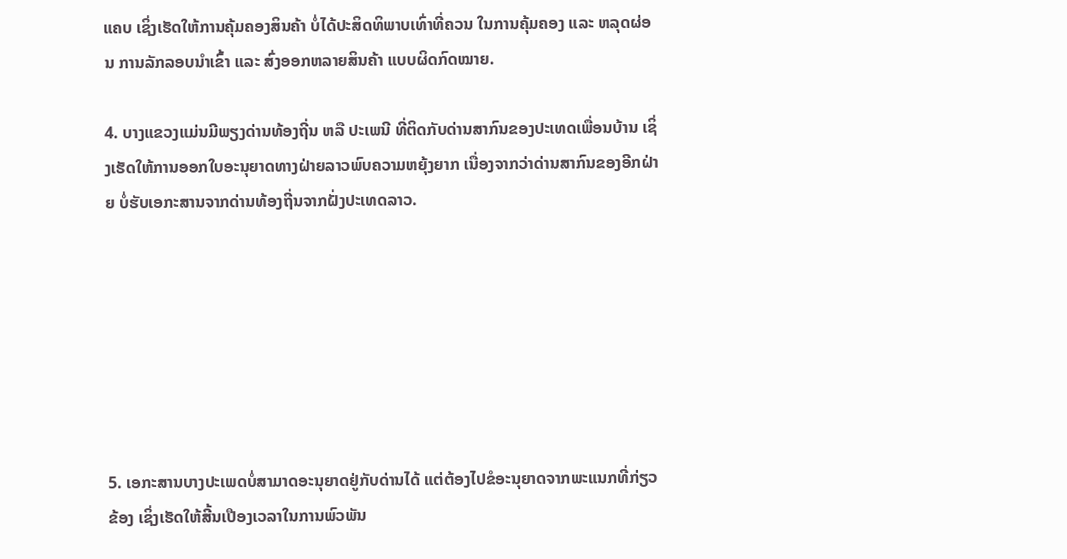ແຄບ ເຊິ່ງເຮັດໃຫ້ການຄຸ້ມຄອງສິນຄ້າ ບໍ່ໄດ້ປະສິດທິພາບເທົ່າທີ່ຄວນ ໃນການຄຸ້ມຄອງ ແລະ ຫລຸດຜ່ອນ ການລັກລອບນໍາເຂົ້າ ແລະ ສົ່ງອອກຫລາຍສິນຄ້າ ແບບຜິດກົດໝາຍ.

4. ບາງແຂວງແມ່ນມີພຽງດ່ານທ້ອງຖີ່ນ ຫລື ປະເພນີ ທີ່ຕິດກັບດ່ານສາກົນຂອງປະເທດເພື່ອນບ້ານ ເຊິ່ງເຮັດໃຫ້ການອອກໃບອະນຸຍາດທາງຝ່າຍລາວພົບຄວາມຫຍຸ້ງຍາກ ເນື່ອງຈາກວ່າດ່ານສາກົນຂອງອີກຝ່າຍ ບໍ່ຮັບເອກະສານຈາກດ່ານທ້ອງຖີ່ນຈາກຝັ່ງປະເທດລາວ.







5. ເອກະສານບາງປະເພດບໍ່ສາມາດອະນຸຍາດຢູ່ກັບດ່ານໄດ້ ແຕ່ຕ້ອງໄປຂໍອະນຸຍາດຈາກພະແນກທີ່ກ່ຽວຂ້ອງ ເຊິ່ງເຮັດໃຫ້ສີ້ນເປືອງເວລາໃນການພົວພັນ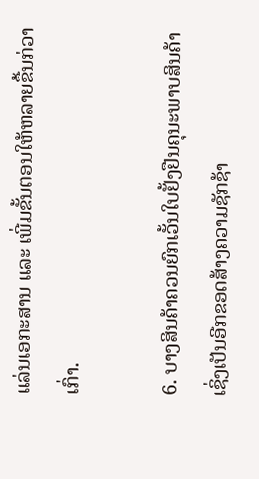ແລ່ນເອກະສານ ແລະ ເພີ່ມຂັ້ນຕອນໃຫ້ຫລາຍຂື້ນກ່ວາເກົ່າ.

6. ບາງສິນຄ້າຄວນຍົກເວັ້ນໃບຢັ້ງຢືນຄຸນະພາບສິນຄ້າ ເຊິ່ງເປັນອີກຂອດສ້າງຄວາມຊັກຊ້າ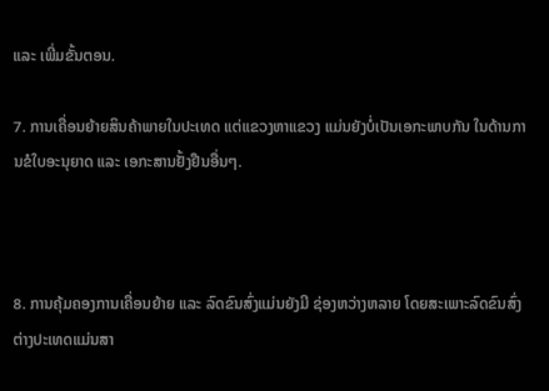ແລະ ເພີ່ມຂັ້ນຕອນ.

7. ການເຄື່ອນຍ້າຍສິນຄ້າພາຍໃນປະເທດ ແຕ່ແຂວງຫາແຂວງ ແມ່ນຍັງບໍ່ເປັນເອກະພາບກັນ ໃນດ້ານການຂໍໃບອະນຸຍາດ ແລະ ເອກະສານຢັ້ງຢືນອື່ນໆ.



8. ການຄຸ້ມຄອງການເຄື່ອນຍ້າຍ ແລະ ລົດຂົນສົ່ງແມ່ນຍັງມີ ຊ່ອງຫວ່າງຫລາຍ ໂດຍສະເພາະລົດຂົນສົ່ງຕ່າງປະເທດແມ່ນສາ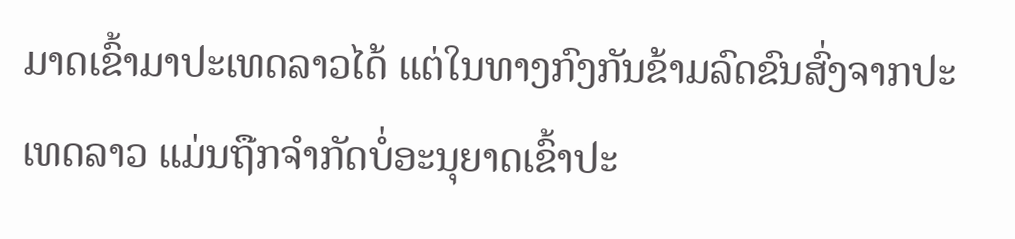ມາດເຂົ້າມາປະເທດລາວໄດ້ ແຕ່ໃນທາງກົງກັນຂ້າມລົດຂົນສົ່ງຈາກປະເທດລາວ ແມ່ນຖືກຈໍາກັດບໍ່ອະນຸຍາດເຂົ້າປະ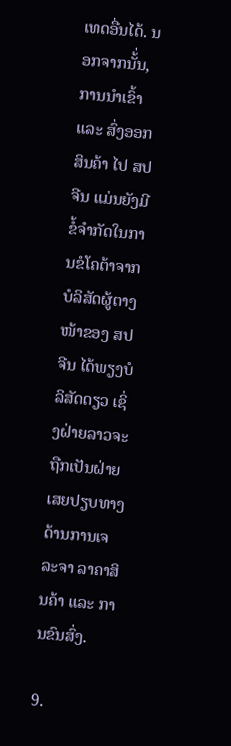ເທດອື່ນໄດ້. ນອກຈາກນັ້່ນ, ການນໍາເຂົ້າ ແລະ ສົ່ງອອກສິນຄ້າ ໄປ ສປ ຈີນ ແມ່ນຍັງມີຂໍ້ຈໍາກັດໃນການຂໍໂຄຕ້າຈາກ ບໍລິສັດຜູ້ຕາງໜ້າຂອງ ສປ ຈີນ ໄດ້ພຽງບໍລິສັດດຽວ ເຊິ່ງຝ່າຍລາວຈະຖືກເປັນຝ່າຍເສຍປຽບທາງດ້ານການເຈລະຈາ ລາຄາສິນຄ້າ ແລະ ການຂົນສົ່ງ.

9.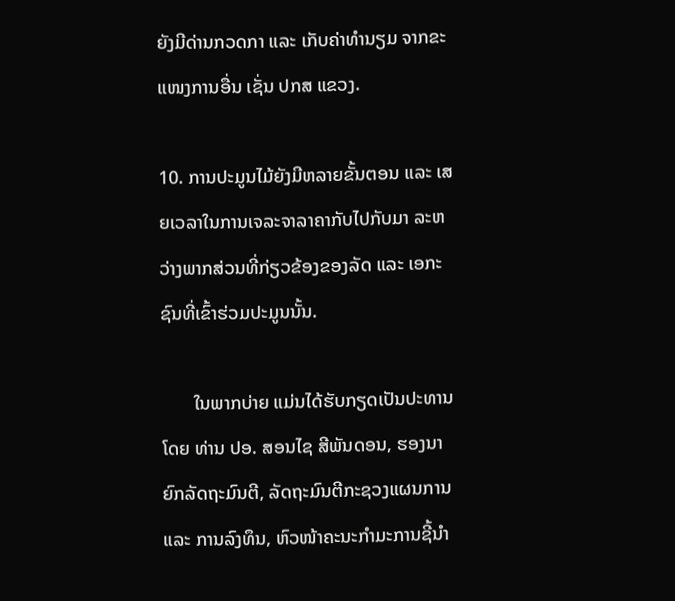ຍັງມີດ່ານກວດກາ ແລະ ເກັບຄ່າທໍານຽມ ຈາກຂະແໜງການອື່ນ ເຊັ່ນ ປກສ ແຂວງ.

10. ການປະມູນໄມ້ຍັງມີຫລາຍຂັ້ນຕອນ ແລະ ເສຍເວລາໃນການເຈລະຈາລາຄາກັບໄປກັບມາ ລະຫວ່າງພາກສ່ວນທີ່ກ່ຽວຂ້ອງຂອງລັດ ແລະ ເອກະຊົນທີ່ເຂົ້າຮ່ວມປະມູນນັ້ນ.

       ໃນພາກບ່າຍ ແມ່ນໄດ້ຮັບກຽດເປັນປະທານໂດຍ ທ່ານ ປອ. ສອນໄຊ ສີພັນດອນ, ຮອງນາຍົກລັດຖະມົນຕີ, ລັດຖະມົນຕີກະຊວງແຜນການ ແລະ ການລົງທຶນ, ຫົວໜ້າຄະນະກໍາມະການຊີ້ນໍາ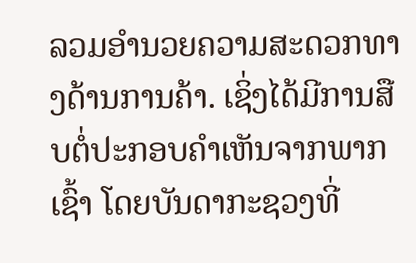ລວມອໍານວຍຄວາມສະດວກທາງດ້ານການຄ້າ. ເຊິ່ງໄດ້ມີການສືບຕໍ່ປະກອບຄໍາເຫັນຈາກພາກເຊົ້າ ໂດຍບັນດາກະຊວງທີ່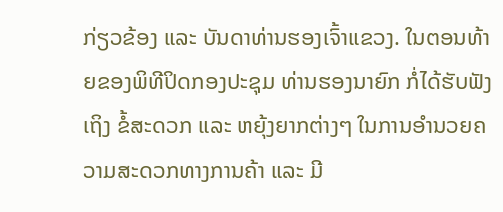ກ່ຽວຂ້ອງ ແລະ ບັນດາທ່ານຮອງເຈົ້າແຂວງ. ໃນຕອນທ້າຍຂອງພິທີປິດກອງປະຊຸມ ທ່ານຮອງນາຍົກ ກໍ່ໄດ້ຮັບຟັງເຖິງ ຂໍ້ສະດວກ ແລະ ຫຍຸ້ງຍາກຕ່າງໆ ໃນການອໍານວຍຄວາມສະດວກທາງການຄ້າ ແລະ ມີ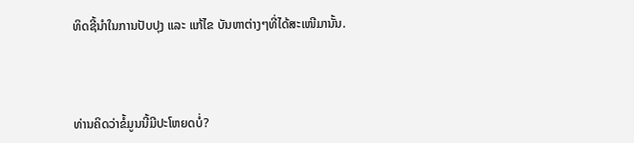ທິດຊີ້ນໍາໃນການປັບປຸງ ແລະ ແກ້ໄຂ ບັນຫາຕ່າງໆທີ່ໄດ້ສະເໜີມານັ້ນ.



ທ່ານຄິດວ່າຂໍ້ມູນນີ້ມີປະໂຫຍດບໍ່?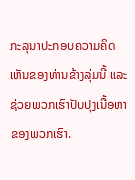ກະລຸນາປະກອບຄວາມຄິດເຫັນຂອງທ່ານຂ້າງລຸ່ມນີ້ ແລະຊ່ວຍພວກເຮົາປັບປຸງເນື້ອຫາຂອງພວກເຮົາ.